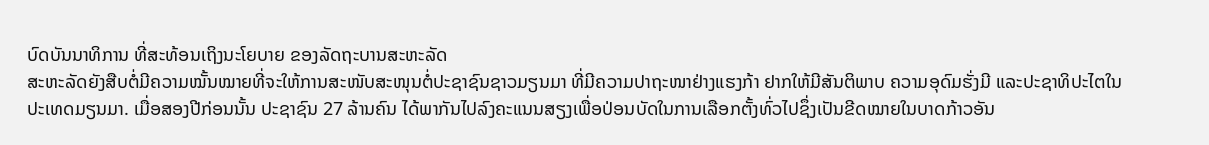ບົດບັນນາທິການ ທີ່ສະທ້ອນເຖິງນະໂຍບາຍ ຂອງລັດຖະບານສະຫະລັດ
ສະຫະລັດຍັງສືບຕໍ່ມີຄວາມໝັ້ນໝາຍທີ່ຈະໃຫ້ການສະໜັບສະໜຸນຕໍ່ປະຊາຊົນຊາວມຽນມາ ທີ່ມີຄວາມປາຖະໜາຢ່າງແຮງກ້າ ຢາກໃຫ້ມີສັນຕິພາບ ຄວາມອຸດົມຮັ່ງມີ ແລະປະຊາທິປະໄຕໃນປະເທດມຽນມາ. ເມື່ອສອງປີກ່ອນນັ້ນ ປະຊາຊົນ 27 ລ້ານຄົນ ໄດ້ພາກັນໄປລົງຄະແນນສຽງເພື່ອປ່ອນບັດໃນການເລືອກຕັ້ງທົ່ວໄປຊຶ່ງເປັນຂີດໝາຍໃນບາດກ້າວອັນ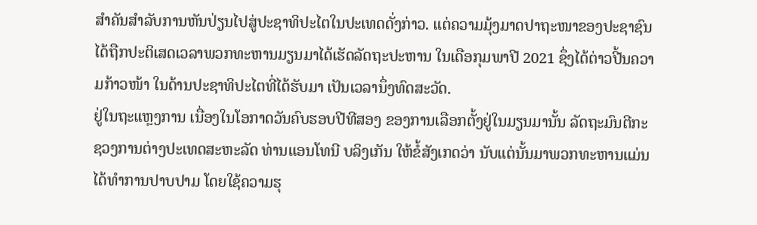ສຳຄັນສຳລັບການຫັນປ່ຽນໄປສູ່ປະຊາທິປະໄຕໃນປະເທດດັ່ງກ່າວ. ແຕ່ຄວາມມຸ້ງມາດປາຖະໜາຂອງປະຊາຊົນ ໄດ້ຖືກປະຕິເສດເວລາພວກທະຫານມຽນມາໄດ້ເຮັດລັດຖະປະຫານ ໃນເດືອກຸມພາປີ 2021 ຊຶ່ງໄດ້ຕ່າວປີ້ນຄວາມກ້າວໜ້າ ໃນດ້ານປະຊາທິປະໄຕທີ່ໄດ້ຮັບມາ ເປັນເວລານຶ່ງທົດສະວັດ.
ຢູ່ໃນຖະແຫຼງການ ເນື່ອງໃນໂອກາດວັນຄົບຮອບປີທີສອງ ຂອງການເລືອກຕັ້ງຢູ່ໃນມຽນມານັ້ນ ລັດຖະມົນຕີກະຊວງການຕ່າງປະເທດສະຫະລັດ ທ່ານແອນໂທນີ ບລິງເກັນ ໃຫ້ຂໍ້ສັງເກດວ່າ ນັບແຕ່ນັ້ນມາພວກທະຫານແມ່ນໄດ້ທຳການປາບປາມ ໂດຍໃຊ້ຄວາມຮຸ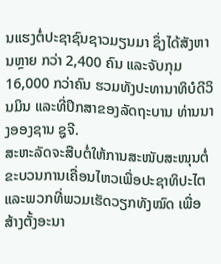ນແຮງຕໍ່ປະຊາຊົນຊາວມຽນມາ ຊຶ່ງໄດ້ສັງຫານຫຼາຍ ກວ່າ 2,400 ຄົນ ແລະຈັບກຸມ 16,000 ກວ່າຄົນ ຮວມທັງປະທານາທິບໍດີວິນມິນ ແລະທີ່ປຶກສາຂອງລັດຖະບານ ທ່ານນາງອອງຊານ ຊູຈີ.
ສະຫະລັດຈະສືບຕໍ່ໃຫ້ການສະໜັບສະໜຸນຕໍ່ຂະບວນການເຄື່ອນໄຫວເພື່ອປະຊາທິປະໄຕ ແລະພວກທີ່ພວມເຮັດວຽກທັງໝົດ ເພື່ອສ້າງຕັ້ງອະນາ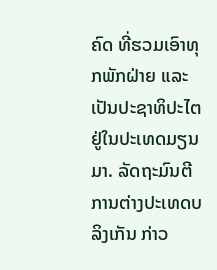ຄົດ ທີ່ຮວມເອົາທຸກພັກຝ່າຍ ແລະເປັນປະຊາທິປະໄຕ ຢູ່ໃນປະເທດມຽນມາ. ລັດຖະມົນຕີການຕ່າງປະເທດບລິງເກັນ ກ່າວ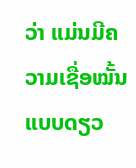ວ່າ ແມ່ນມີຄວາມເຊື່ອໝັ້ນ ແບບດຽວ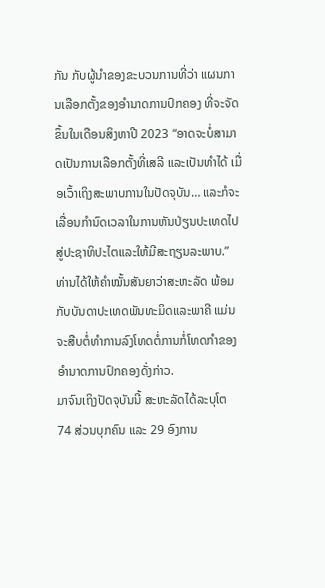ກັນ ກັບຜູ້ນຳຂອງຂະບວນການທີ່ວ່າ ແຜນການເລືອກຕັ້ງຂອງອຳນາດການປົກຄອງ ທີ່ຈະຈັດຂຶ້ນໃນເດືອນສິງຫາປີ 2023 “ອາດຈະບໍ່ສາມາດເປັນການເລືອກຕັ້ງທີ່ເສລີ ແລະເປັນທຳໄດ້ ເມື່ອເວົ້າເຖິງສະພາບການໃນປັດຈຸບັນ… ແລະກໍຈະເລື່ອນກຳນົດເວລາໃນການຫັນປ່ຽນປະເທດໄປສູ່ປະຊາທິປະໄຕແລະໃຫ້ມີສະຖຽນລະພາບ.”
ທ່ານໄດ້ໃຫ້ຄຳໝັ້ນສັນຍາວ່າສະຫະລັດ ພ້ອມກັບບັນດາປະເທດພັນທະມິດແລະພາຄີ ແມ່ນຈະສືບຕໍ່ທຳການລົງໂທດຕໍ່ການກໍ່ໂທດກຳຂອງອຳນາດການປົກຄອງດັ່ງກ່າວ.
ມາຈົນເຖິງປັດຈຸບັນນີ້ ສະຫະລັດໄດ້ລະບຸໂຕ 74 ສ່ວນບຸກຄົນ ແລະ 29 ອົງການ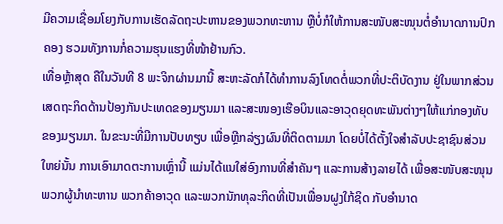ມີຄວາມເຊື່ອມໂຍງກັບການເຮັດລັດຖະປະຫານຂອງພວກທະຫານ ຫຼືບໍ່ກໍໃຫ້ການສະໜັບສະໜຸນຕໍ່ອຳນາດການປົກຄອງ ຮວມທັງການກໍ່ຄວາມຮຸນແຮງທີ່ໜ້າຢ້ານກົວ.
ເທື່ອຫຼ້າສຸດ ຄືໃນວັນທີ 8 ພະຈິກຜ່ານມານີ້ ສະຫະລັດກໍໄດ້ທຳການລົງໂທດຕໍ່ພວກທີ່ປະຕິບັດງານ ຢູ່ໃນພາກສ່ວນເສດຖະກິດດ້ານປ້ອງກັນປະເທດຂອງມຽນມາ ແລະສະໜອງເຮືອບິນແລະອາວຸດຍຸດທະພັນຕ່າງໆໃຫ້ແກ່ກອງທັບຂອງມຽນມາ. ໃນຂະນະທີ່ມີການປັບທຽບ ເພື່ອຫຼີກລ່ຽງຜົນທີ່ຕິດຕາມມາ ໂດຍບໍ່ໄດ້ຕັ້ງໃຈສຳລັບປະຊາຊົນສ່ວນໃຫຍ່ນັ້ນ ການເອົາມາດຕະການເຫຼົ່ານີ້ ແມ່ນໄດ້ແນໃສ່ອົງການທີ່ສຳຄັນໆ ແລະການສ້າງລາຍໄດ້ ເພື່ອສະໜັບສະໜຸນພວກຜູ້ນຳທະຫານ ພວກຄ້າອາວຸດ ແລະພວກນັກທຸລະກິດທີ່ເປັນເພື່ອນຝູງໃກ້ຊິດ ກັບອຳນາດ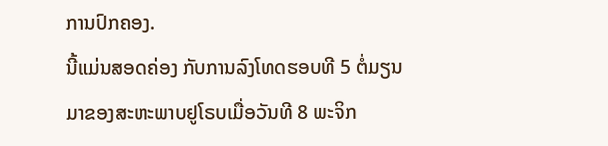ການປົກຄອງ.
ນີ້ແມ່ນສອດຄ່ອງ ກັບການລົງໂທດຮອບທີ 5 ຕໍ່ມຽນມາຂອງສະຫະພາບຢູໂຣບເມື່ອວັນທີ 8 ພະຈິກ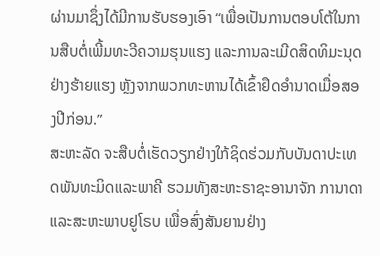ຜ່ານມາຊຶ່ງໄດ້ມີການຮັບຮອງເອົາ “ເພື່ອເປັນການຕອບໂຕ້ໃນການສືບຕໍ່ເພີ້ມທະວີຄວາມຮຸນແຮງ ແລະການລະເມີດສິດທິມະນຸດຢ່າງຮ້າຍແຮງ ຫຼັງຈາກພວກທະຫານໄດ້ເຂົ້າຢຶດອຳນາດເມື່ອສອງປີກ່ອນ.”
ສະຫະລັດ ຈະສືບຕໍ່ເຮັດວຽກຢ່າງໃກ້ຊິດຮ່ວມກັບບັນດາປະເທດພັນທະມິດແລະພາຄີ ຮວມທັງສະຫະຣາຊະອານາຈັກ ການາດາ ແລະສະຫະພາບຢູໂຣບ ເພື່ອສົ່ງສັນຍານຢ່າງ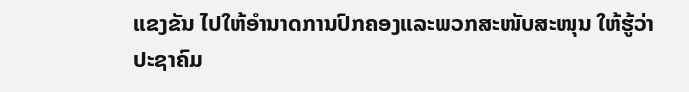ແຂງຂັນ ໄປໃຫ້ອຳນາດການປົກຄອງແລະພວກສະໜັບສະໜຸນ ໃຫ້ຮູ້ວ່າ ປະຊາຄົມ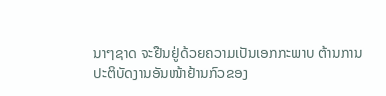ນາໆຊາດ ຈະຢືນຢູ່ດ້ວຍຄວາມເປັນເອກກະພາບ ຕ້ານການປະຕິບັດງານອັນໜ້າຢ້ານກົວຂອງ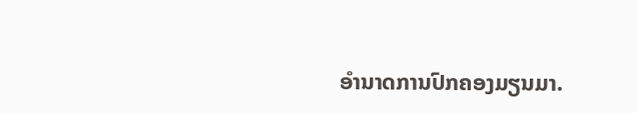ອຳນາດການປົກຄອງມຽນມາ.